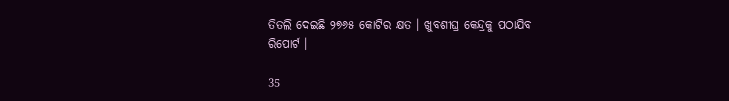ତିତଲି ଦେଇଛି ୨୭୬୫ କୋଟିର କ୍ଷତ । ଖୁବଶୀଘ୍ର କେନ୍ଦ୍ରକୁ ପଠାଯିବ ରିପୋର୍ଟ ।

35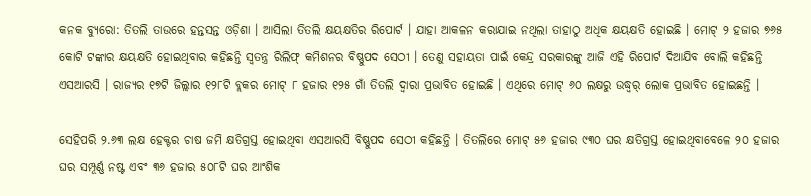କନକ ବ୍ୟୁରୋ: ତିତଲି ତାଉରେ ହନ୍ତସନ୍ତ ଓଡ଼ିଶା । ଆସିଲା ତିତଲି କ୍ଷୟକ୍ଷତିର ରିପୋର୍ଟ । ଯାହା ଆକଳନ କରାଯାଇ ନଥିଲା ତାହାଠୁ ଅଧିକ କ୍ଷୟକ୍ଷତି ହୋଇଛି । ମୋଟ୍ ୨ ହଜାର ୭୬୫ କୋଟି ଟଙ୍କାର କ୍ଷୟକ୍ଷତି ହୋଇଥିବାର କହିଛନ୍ତି ସ୍ୱତନ୍ତ୍ର ରିଲିଫ୍ କମିଶନର ବିଷ୍ଣୁପଦ ସେଠୀ । ତେଣୁ ସହାୟତା ପାଇଁ କେନ୍ଦ୍ର ସରକାରଙ୍କୁ ଆଜି ଏହି ରିପୋର୍ଟ ଦିଆଯିବ ବୋଲି କହିଛନ୍ତି ଏସଆରସି । ରାଜ୍ୟର ୧୭ଟି ଜିଲ୍ଲାର ୧୨୮ଟି ବ୍ଲକର ମୋଟ୍ ୮ ହଜାର ୧୨୫ ଗାଁ ତିତଲି ଦ୍ୱାରା ପ୍ରଭାବିତ ହୋଇଛି । ଏଥିରେ ମୋଟ୍ ୬୦ ଲକ୍ଷରୁ ଉଦ୍ଧ୍ୱର୍ ଲୋକ ପ୍ରଭାବିତ ହୋଇଛନ୍ତି ।

ସେହିପରି ୨.୬୩ ଲକ୍ଷ ହେକ୍ଟର ଚାଷ ଜମି କ୍ଷତିଗ୍ରସ୍ତ ହୋଇଥିବା ଏସଆରସି ବିଷ୍ଣୁପଦ ସେଠୀ କହିଛନ୍ତି । ତିତଲିରେ ମୋଟ୍ ୫୬ ହଜାର ୯୩୦ ଘର କ୍ଷତିଗ୍ରସ୍ତ ହୋଇଥିବାବେଳେ ୨୦ ହଜାର ଘର ସମ୍ପୂର୍ଣ୍ଣ ନଷ୍ଟ ଏବଂ ୩୬ ହଜାର ୫୦୮ଟି ଘର ଆଂଶିକ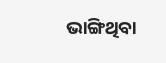ଭାଙ୍ଗିଥିବା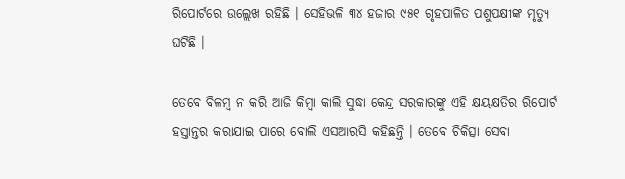ରିପୋର୍ଟରେ ଉଲ୍ଲେଖ ରହିଛି । ସେହିଭଳି ୩୪ ହଜାର ୯୫୧ ଗୃହପାଳିତ ପଶୁପକ୍ଷୀଙ୍କ ମୃତ୍ୟୁ ଘଟିଛି ।

ତେବେ ବିଳମ୍ବ ନ କରି ଆଜି କିମ୍ବା କାଲି ସୁଦ୍ଧା କେନ୍ଦ୍ର ସରକାରଙ୍କୁ ଏହି କ୍ଷୟକ୍ଷତିର ରିପୋର୍ଟ ହସ୍ତାନ୍ତର କରାଯାଇ ପାରେ ବୋଲି ଏସଆରସି କହିଛନ୍ତି । ତେବେ ଚିକିତ୍ସା ସେବା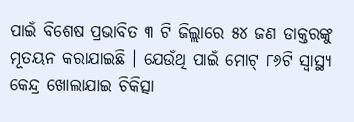ପାଇଁ ବିଶେଷ ପ୍ରଭାବିତ ୩ ଟି ଜିଲ୍ଲାରେ ୫୪ ଜଣ ଡାକ୍ତରଙ୍କୁ ମୂତୟନ କରାଯାଇଛି । ଯେଉଁଥି ପାଇଁ ମୋଟ୍ ୮୬ଟି ସ୍ୱାସ୍ଥ୍ୟ କେନ୍ଦ୍ର ଖୋଲାଯାଇ ଚିକିତ୍ସା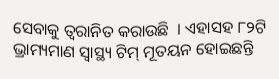ସେବାକୁ ତ୍ୱରାନିତ କରାଉଛି  । ଏହାସହ ୮୨ଟି ଭ୍ରାମ୍ୟମାଣ ସ୍ୱାସ୍ଥ୍ୟ ଟିମ୍ ମୂତୟନ ହୋଇଛନ୍ତି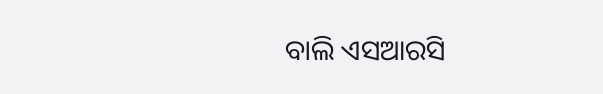ବାଲି ଏସଆରସି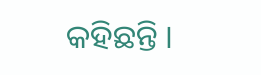କହିଛନ୍ତି ।